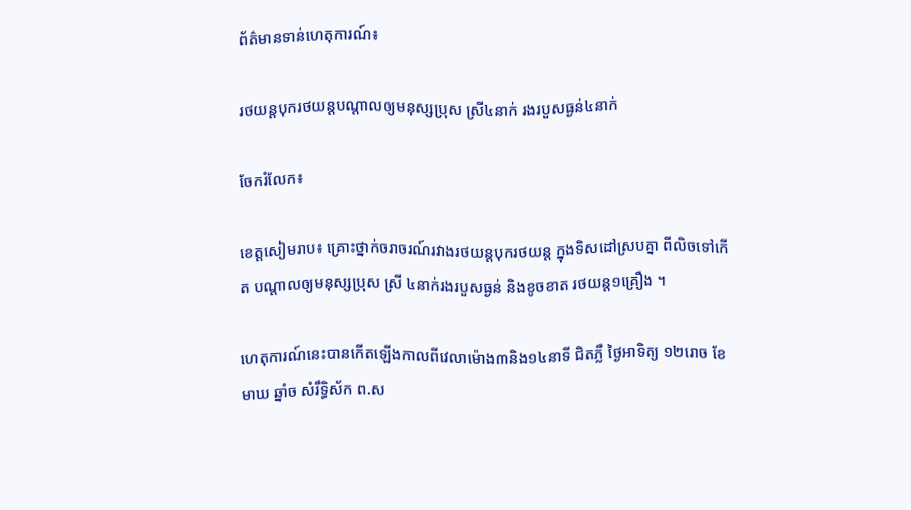ព័ត៌មានទាន់ហេតុការណ៍៖

រថយន្ដបុករថយន្ដបណ្ដាលឲ្យមនុស្សប្រុស ស្រី៤នាក់ រងរបួសធ្ងន់៤នាក់

ចែករំលែក៖

ខេត្តសៀមរាប៖ គ្រោះថ្នាក់ចរាចរណ៍រវាងរថយន្តបុករថយន្ត ក្នុងទិសដៅស្របគ្នា ពីលិចទៅកើត បណ្តាលឲ្យមនុស្សប្រុស ស្រី ៤នាក់រងរបួសធ្ងន់ និងខូចខាត រថយន្ត១គ្រឿង ។

ហេតុការណ៍នេះបានកើតឡើងកាលពីវេលាម៉ោង៣និង១៤នាទី ជិតភ្លឺ ថ្ងៃអាទិត្យ ១២រោច ខែមាឃ ឆ្នាំច សំរឹទ្ធិស័ក ព.ស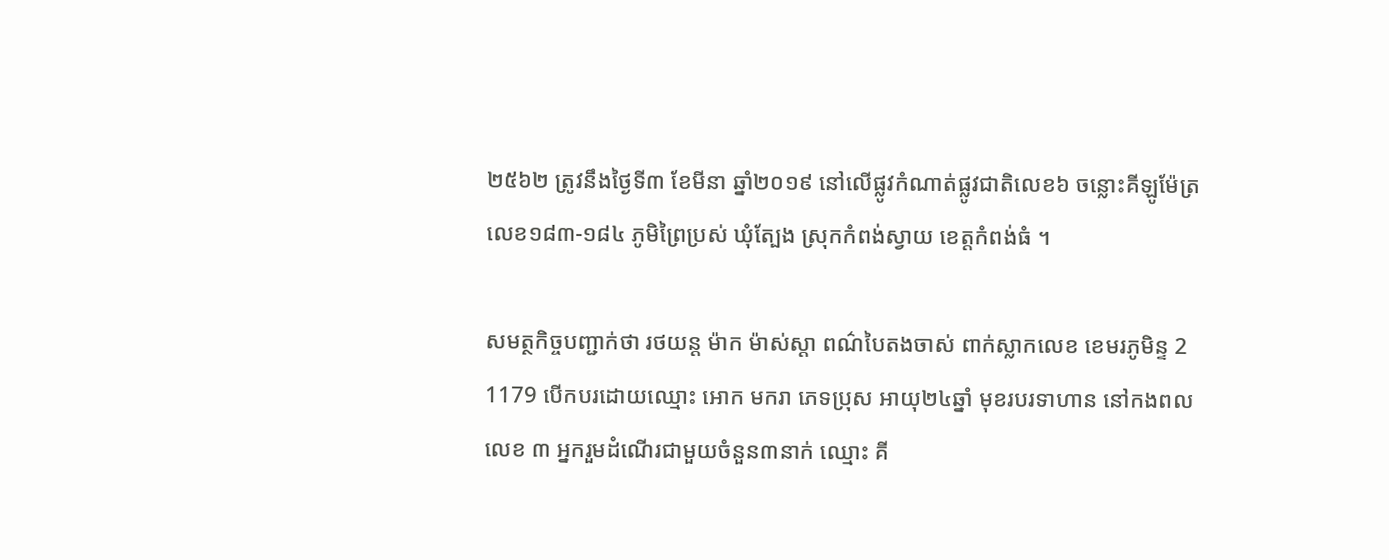២៥៦២ ត្រូវនឹងថ្ងៃទី៣ ខែមីនា ឆ្នាំ២០១៩ នៅលើផ្លូវកំណាត់ផ្លូវជាតិលេខ៦ ចន្លោះគីឡូម៉ែត្រ លេខ១៨៣-១៨៤ ភូមិព្រៃប្រស់ ឃុំត្បែង ស្រុកកំពង់ស្វាយ ខេត្តកំពង់ធំ ។

សមត្ថកិច្ចបញ្ជាក់ថា រថយន្ត ម៉ាក ម៉ាស់ស្តា ពណ៌បៃតងចាស់ ពាក់ស្លាកលេខ ខេមរភូមិន្ទ 2 1179 បើកបរដោយឈ្មោះ អោក មករា ភេទប្រុស អាយុ២៤ឆ្នាំ មុខរបរទាហាន នៅកងពលលេខ ៣ អ្នករួមដំណើរជាមួយចំនួន៣នាក់ ឈ្មោះ គី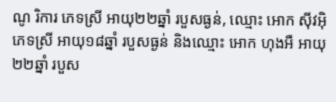ណូ រិការ ភេទស្រី អាយុ២២ឆ្នាំ របួសធ្ងន់, ឈ្មោះ អោក ស៊ីវអ៊ិ ភេទស្រី អាយុ១៨ឆ្នាំ របួសធ្ងន់ និងឈ្មោះ អោក ហុងអឺ អាយុ២២ឆ្នាំ របួស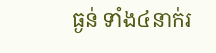ធ្ងន់ ទាំង៤នាក់រ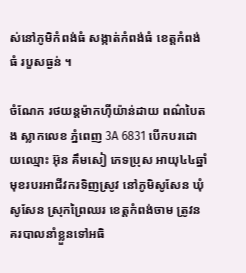ស់នៅភូមិកំពង់ធំ សង្កាត់កំពង់ធំ ខេត្តកំពង់ធំ របួសធ្ងន់ ។

ចំណែក រថយន្តម៉ាកហ៊ីយ៉ាន់ដាយ ពណ៌បៃតង ស្លាកលេខ ភ្នំពេញ 3A 6831 បើកបរដោយឈ្មោះ អ៊ុន គឹមសៀ ភេទប្រុស អាយុ៤៤ឆ្នាំ មុខរបរអាជីវករទិញស្រូវ នៅភូមិសូសែន ឃុំសូសែន ស្រុកព្រៃឈរ ខេត្តកំពង់ចាម ត្រូវនគរបាលនាំខ្លួនទៅអធិ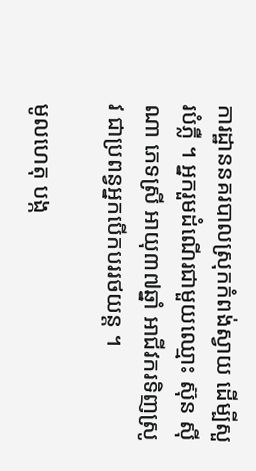ការដ្ឋាននគរបាលស្រុកកំពង់ស្វាយ ដើម្បីសួរបំភ្លឺ ។ អ្នករួមដំណើរជាមួយឈ្មោះ ស៊ុន ស៊ីណា ភេទស្រី អាយុ៣៧ឆ្នាំ អាជីវករទិញស្រូវ ជាប្រពន្វអ្នកបើកបររថយន្ត ។

មូលហេតុ បង្ក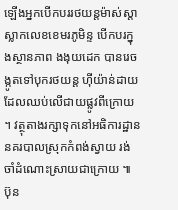ឡើងអ្នកបើកបររថយន្តម៉ាស់ស្តា ស្លាកលេខខេមរភូមិន្ទ បើកបរក្នុងស្ថានភាព ងងុយដេក បានរេចង្កូតទៅបុករថយន្ត ហ៊ីយ៉ាន់ដាយ ដែលឈប់លើជាយផ្លូវពីក្រោយ ។ វត្ថុតាងរក្សាទុកនៅអធិការដ្ឋាននគរបាលស្រុកកំពង់ស្វាយ រង់ចាំដំណោះស្រាយជាក្រោយ ៕ ប៊ុន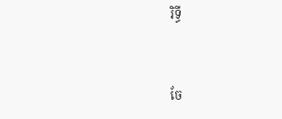រិទ្ធី


ចែ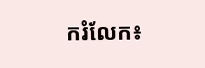ករំលែក៖